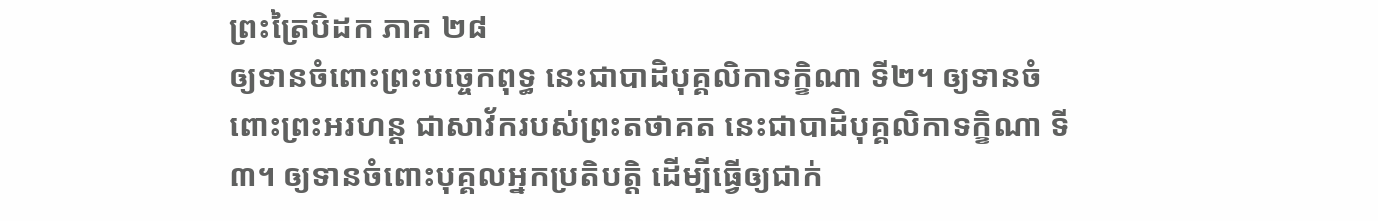ព្រះត្រៃបិដក ភាគ ២៨
ឲ្យទានចំពោះព្រះបច្ចេកពុទ្ធ នេះជាបាដិបុគ្គលិកាទក្ខិណា ទី២។ ឲ្យទានចំពោះព្រះអរហន្ត ជាសាវ័ករបស់ព្រះតថាគត នេះជាបាដិបុគ្គលិកាទក្ខិណា ទី៣។ ឲ្យទានចំពោះបុគ្គលអ្នកប្រតិបត្តិ ដើម្បីធ្វើឲ្យជាក់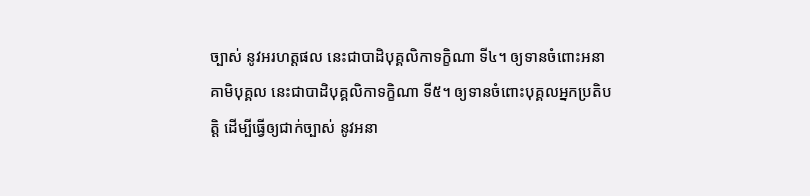ច្បាស់ នូវអរហត្តផល នេះជាបាដិបុគ្គលិកាទក្ខិណា ទី៤។ ឲ្យទានចំពោះអនាគាមិបុគ្គល នេះជាបាដិបុគ្គលិកាទក្ខិណា ទី៥។ ឲ្យទានចំពោះបុគ្គលអ្នកប្រតិបត្តិ ដើម្បីធ្វើឲ្យជាក់ច្បាស់ នូវអនា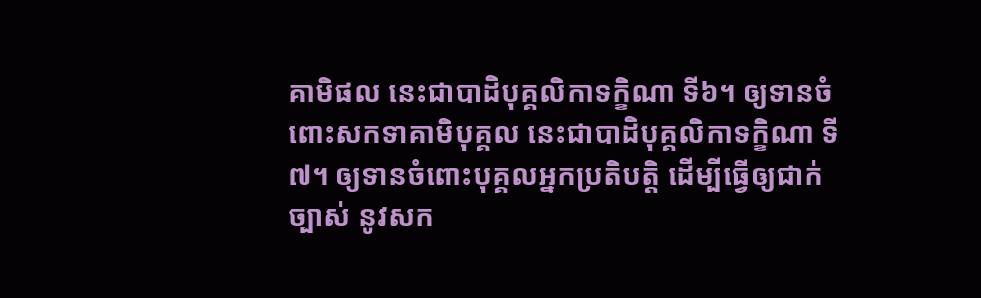គាមិផល នេះជាបាដិបុគ្គលិកាទក្ខិណា ទី៦។ ឲ្យទានចំពោះសកទាគាមិបុគ្គល នេះជាបាដិបុគ្គលិកាទក្ខិណា ទី៧។ ឲ្យទានចំពោះបុគ្គលអ្នកប្រតិបត្តិ ដើម្បីធ្វើឲ្យជាក់ច្បាស់ នូវសក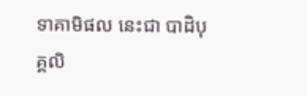ទាគាមិផល នេះជា បាដិបុគ្គលិ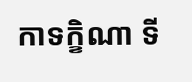កាទក្ខិណា ទី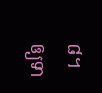៨។ ឲ្យទា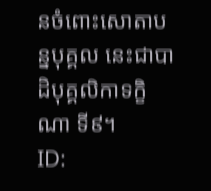នចំពោះសោតាបន្នបុគ្គល នេះជាបាដិបុគ្គលិកាទក្ខិណា ទី៩។
ID: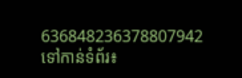636848236378807942
ទៅកាន់ទំព័រ៖